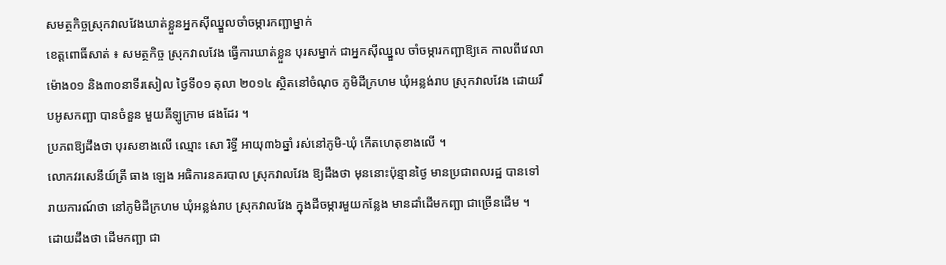សមត្ថកិច្ចស្រុកវាលវែងឃាត់ខ្លួនអ្នកស៊ីឈ្នួលចាំចម្ការកញ្ឆាម្នាក់
ខេត្តពោធិ៍សាត់ ៖ សមត្ថកិច្ច ស្រុកវាលវែង ធ្វើការឃាត់ខ្លួន បុរសម្នាក់ ជាអ្នកស៊ីឈ្នួល ចាំចម្ការកញ្ឆាឱ្យគេ កាលពីវេលាម៉ោង០១ និង៣០នាទីរសៀល ថ្ងៃទី០១ តុលា ២០១៤ ស្ថិតនៅចំណុច ភូមិដីក្រហម ឃុំអន្លង់រាប ស្រុកវាលវែង ដោយរឹបអូសកញ្ឆា បានចំនួន មួយគីឡូក្រាម ផងដែរ ។
ប្រភពឱ្យដឹងថា បុរសខាងលើ ឈ្មោះ សោ រិទ្ធី អាយុ៣៦ឆ្នាំ រស់នៅភូមិ-ឃុំ កើតហេតុខាងលើ ។
លោកវរសេនីយ៍ត្រី ធាង ឡេង អធិការនគរបាល ស្រុកវាលវែង ឱ្យដឹងថា មុននោះប៉ុន្មានថ្ងៃ មានប្រជាពលរដ្ឋ បានទៅរាយការណ៍ថា នៅភូមិដីក្រហម ឃុំអន្លង់រាប ស្រុកវាលវែង ក្នុងដីចម្ការមួយកន្លែង មានដាំដើមកញ្ឆា ជាច្រើនដើម ។ ដោយដឹងថា ដើមកញ្ឆា ជា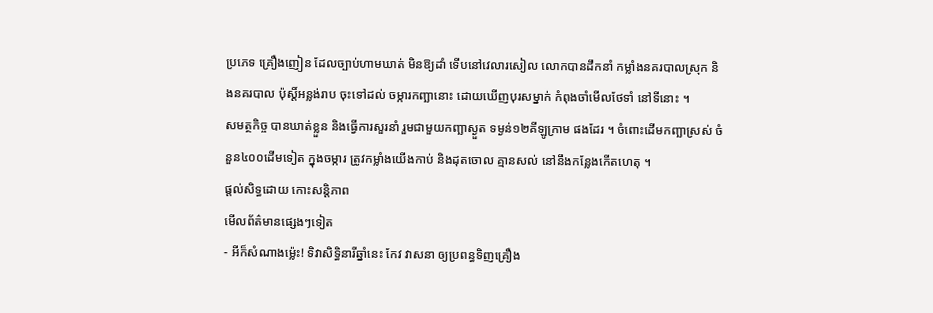ប្រភេទ គ្រឿងញៀន ដែលច្បាប់ហាមឃាត់ មិនឱ្យដាំ ទើបនៅវេលារសៀល លោកបានដឹកនាំ កម្លាំងនគរបាលស្រុក និងនគរបាល ប៉ុស្តិ៍អន្លង់រាប ចុះទៅដល់ ចម្ការកញ្ឆានោះ ដោយឃើញបុរសម្នាក់ កំពុងចាំមើលថែទាំ នៅទីនោះ ។
សមត្ថកិច្ច បានឃាត់ខ្លួន និងធ្វើការសួរនាំ រួមជាមួយកញ្ឆាស្ងួត ទម្ងន់១២គីឡូក្រាម ផងដែរ ។ ចំពោះដើមកញ្ឆាស្រស់ ចំនួន៤០០ដើមទៀត ក្នុងចម្ការ ត្រូវកម្លាំងយើងកាប់ និងដុតចោល គ្មានសល់ នៅនឹងកន្លែងកើតហេតុ ។
ផ្តល់សិទ្ធដោយ កោះសន្តិភាព
មើលព័ត៌មានផ្សេងៗទៀត
- អីក៏សំណាងម្ល៉េះ! ទិវាសិទ្ធិនារីឆ្នាំនេះ កែវ វាសនា ឲ្យប្រពន្ធទិញគ្រឿង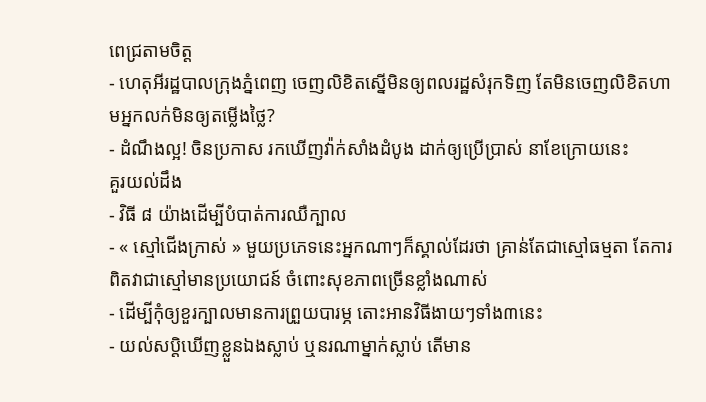ពេជ្រតាមចិត្ត
- ហេតុអីរដ្ឋបាលក្រុងភ្នំពេញ ចេញលិខិតស្នើមិនឲ្យពលរដ្ឋសំរុកទិញ តែមិនចេញលិខិតហាមអ្នកលក់មិនឲ្យតម្លើងថ្លៃ?
- ដំណឹងល្អ! ចិនប្រកាស រកឃើញវ៉ាក់សាំងដំបូង ដាក់ឲ្យប្រើប្រាស់ នាខែក្រោយនេះ
គួរយល់ដឹង
- វិធី ៨ យ៉ាងដើម្បីបំបាត់ការឈឺក្បាល
- « ស្មៅជើងក្រាស់ » មួយប្រភេទនេះអ្នកណាៗក៏ស្គាល់ដែរថា គ្រាន់តែជាស្មៅធម្មតា តែការពិតវាជាស្មៅមានប្រយោជន៍ ចំពោះសុខភាពច្រើនខ្លាំងណាស់
- ដើម្បីកុំឲ្យខួរក្បាលមានការព្រួយបារម្ភ តោះអានវិធីងាយៗទាំង៣នេះ
- យល់សប្តិឃើញខ្លួនឯងស្លាប់ ឬនរណាម្នាក់ស្លាប់ តើមាន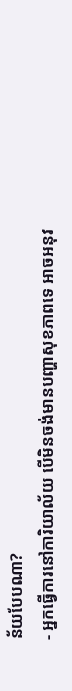ន័យបែបណា?
- អ្នកធ្វើការនៅការិយាល័យ បើមិនចង់មានបញ្ហាសុខភាពទេ អាចអនុវ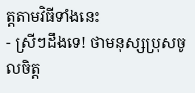ត្តតាមវិធីទាំងនេះ
- ស្រីៗដឹងទេ! ថាមនុស្សប្រុសចូលចិត្ត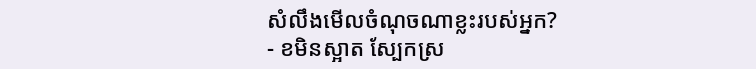សំលឹងមើលចំណុចណាខ្លះរបស់អ្នក?
- ខមិនស្អាត ស្បែកស្រ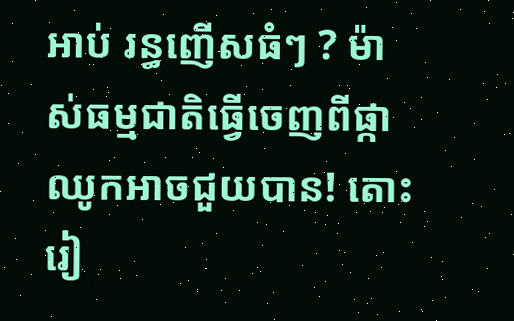អាប់ រន្ធញើសធំៗ ? ម៉ាស់ធម្មជាតិធ្វើចេញពីផ្កាឈូកអាចជួយបាន! តោះរៀ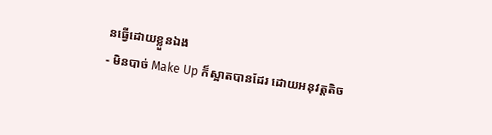នធ្វើដោយខ្លួនឯង
- មិនបាច់ Make Up ក៏ស្អាតបានដែរ ដោយអនុវត្តតិច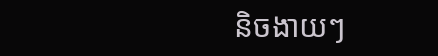និចងាយៗ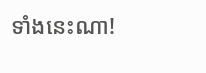ទាំងនេះណា!